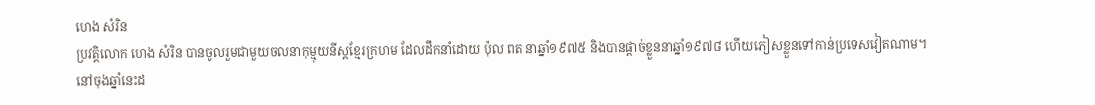ហេង សំរិន
ប្រវត្តិលោក ហេង សំរិន បានចូលរួមជាមួយចលនាកុម្មុយនីស្តខ្មែរក្រហម ដែលដឹកនាំដោយ ប៉ុល ពត នាឆ្នាំ១៩៧៥ និងបានផ្ដាច់ខ្លួននាឆ្នាំ១៩៧៨ ហើយភៀសខ្លួនទៅកាន់ប្រទេសវៀតណាម។ នៅចុងឆ្នាំនេះដ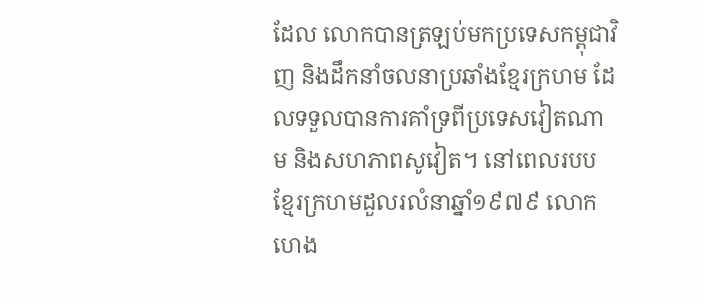ដែល លោកបានត្រឡប់មកប្រទេសកម្ពុជាវិញ និងដឹកនាំចលនាប្រឆាំងខ្មែរក្រហម ដែលទទួលបានការគាំទ្រពីប្រទេសវៀតណាម និងសហភាពសូវៀត។ នៅពេលរបបខ្មែរក្រហមដួលរលំនាឆ្នាំ១៩៧៩ លោក ហេង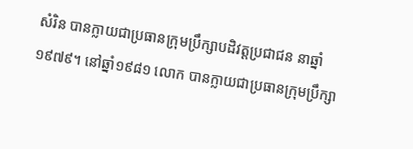សំរិន បានក្លាយជាប្រធានក្រុមប្រឹក្សាបដិវត្តប្រជាជន នាឆ្នាំ១៩៧៩។ នៅឆ្នាំ១៩៨១ លោក បានក្លាយជាប្រធានក្រុមប្រឹក្សា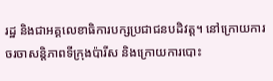រដ្ឋ និងជាអគ្គលេខាធិការបក្សប្រជាជនបដិវត្ត។ នៅក្រោយការចរចាសន្តិភាពទីក្រុងប៉ារីស និងក្រោយការបោះ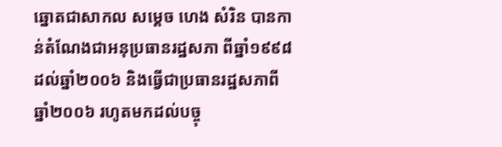ឆ្នោតជាសាកល សម្តេច ហេង សំរិន បានកាន់តំណែងជាអនុប្រធានរដ្ឋសភា ពីឆ្នាំ១៩៩៨ ដល់ឆ្នាំ២០០៦ និងធ្វើជាប្រធានរដ្ឋសភាពីឆ្នាំ២០០៦ រហូតមកដល់បច្ចុ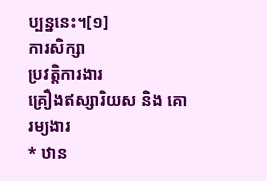ប្បន្ននេះ។[១]
ការសិក្សា
ប្រវត្តិការងារ
គ្រឿងឥស្សារិយស និង គោរម្យងារ
* ឋាន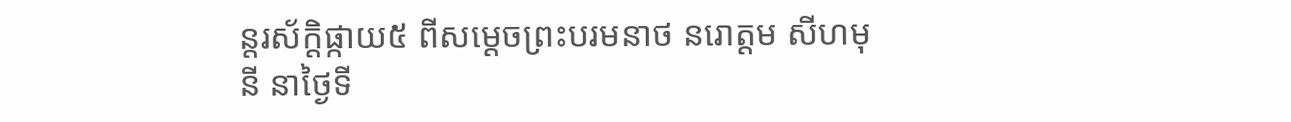ន្តរស័ក្ដិផ្កាយ៥ ពីសម្ដេចព្រះបរមនាថ នរោត្ដម សីហមុនី នាថ្ងៃទី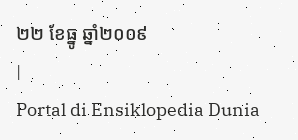២២ ខែធ្នូ ឆ្នាំ២០០៩
|
Portal di Ensiklopedia Dunia